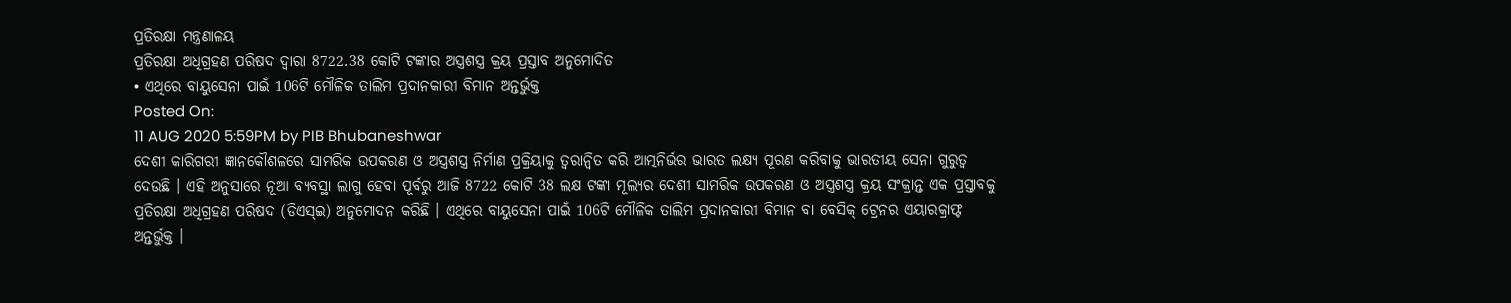ପ୍ରତିରକ୍ଷା ମନ୍ତ୍ରଣାଳୟ
ପ୍ରତିରକ୍ଷା ଅଧିଗ୍ରହଣ ପରିଷଦ ଦ୍ୱାରା 8722.38 କୋଟି ଟଙ୍କାର ଅସ୍ତ୍ରଶସ୍ତ୍ର କ୍ରୟ ପ୍ରସ୍ତାବ ଅନୁମୋଦିତ
• ଏଥିରେ ବାୟୁସେନା ପାଇଁ 106ଟି ମୌଳିକ ତାଲିମ ପ୍ରଦାନକାରୀ ବିମାନ ଅନ୍ତର୍ଭୁକ୍ତ
Posted On:
11 AUG 2020 5:59PM by PIB Bhubaneshwar
ଦେଶୀ କାରିଗରୀ ଜ୍ଞାନକୌଶଳରେ ସାମରିକ ଉପକରଣ ଓ ଅସ୍ତ୍ରଶସ୍ତ୍ର ନିର୍ମାଣ ପ୍ରକ୍ରିୟାକୁ ତ୍ୱରାନ୍ୱିତ କରି ଆତ୍ମନିର୍ଭର ଭାରତ ଲକ୍ଷ୍ୟ ପୂରଣ କରିବାକୁ ଭାରତୀୟ ସେନା ଗୁରୁତ୍ୱ ଦେଉଛି । ଏହି ଅନୁସାରେ ନୂଆ ବ୍ୟବସ୍ଥା ଲାଗୁ ହେବା ପୂର୍ବରୁ ଆଜି 8722 କୋଟି 38 ଲକ୍ଷ ଟଙ୍କା ମୂଲ୍ୟର ଦେଶୀ ସାମରିକ ଉପକରଣ ଓ ଅସ୍ତ୍ରଶସ୍ତ୍ର କ୍ରୟ ସଂକ୍ରାନ୍ତ ଏକ ପ୍ରସ୍ତାବକୁ ପ୍ରତିରକ୍ଷା ଅଧିଗ୍ରହଣ ପରିଷଦ (ଡିଏସ୍ଇ) ଅନୁମୋଦନ କରିଛି । ଏଥିରେ ବାୟୁସେନା ପାଇଁ 106ଟି ମୌଳିକ ତାଲିମ ପ୍ରଦାନକାରୀ ବିମାନ ବା ବେସିକ୍ ଟ୍ରେନର ଏୟାରକ୍ରାଫ୍ଟ ଅନ୍ତର୍ଭୁକ୍ତ ।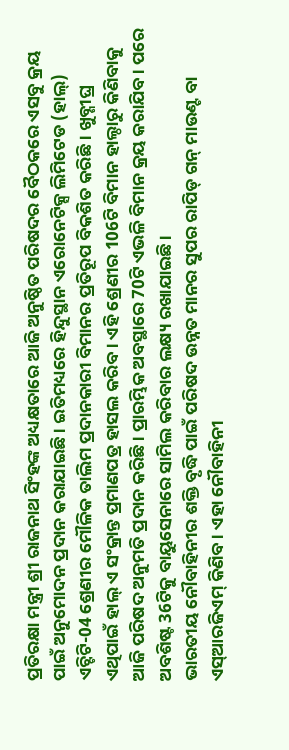ପ୍ରତିରକ୍ଷା ମନ୍ତ୍ରୀ ଶ୍ରୀ ରାଜନାଥ ସିଂହଙ୍କ ଅଧ୍ୟକ୍ଷତାରେ ଆଜି ଅନୁଷ୍ଠିତ ପରିଷଦର ବୈଠକରେ ଏସବୁ କ୍ରୟ ପାଇଁ ଅନୁମୋଦନ ପ୍ରଦାନ କରାଯାଇଛି । ଇତିମଧ୍ୟରେ ହିନ୍ଦୁସ୍ଥାନ ଏରୋନେଟିକ୍ସ ଲିମିଟେଡ (ହାଲ୍) ଏଚ୍ଟିଟି-04 ଶ୍ରେଣୀର ମୌଳିକ ତାଲିମ ପ୍ରଦାନକାରୀ ବିମାନର ପ୍ରତିରୂପ ବିକଶିତ କରିଛି । ଖୁବ୍ଶୀଘ୍ର ଏଥିପାଇଁ ହାଲ୍ ଏ ସଂକ୍ରାନ୍ତ ପ୍ରମାଣପତ୍ର ହାସଲ କରିବ । ଏହି ଶ୍ରେଣୀର 106ଟି ବିମାନ ହାଲ୍ଠାରୁ କିଣିବାକୁ ଆଜି ପରିଷଦ ଅନୁମତି ପ୍ରଦାନ କରିଛି । ପ୍ରାରମ୍ଭିକ ଅବସ୍ଥାରେ 70ଟି ଏଭଳି ବିମାନ କ୍ରୟ କରାଯିବ । ପରେ ଅବଶିଷ୍ଟ 36ଟିକୁ ବାୟୁସେନାରେ ସାମିଲ କରିବାର ଲକ୍ଷ୍ୟ ରଖାଯାଇଛି ।
ଭାରତୀୟ ନୌବାହିନୀର ଶକ୍ତି ବୃଦ୍ଧି ପାଇଁ ପରିଷଦ ଉନ୍ନତ ମାନର ସୁପର ରାପିଡ୍ ଗନ୍ ମାଉଣ୍ଟ ବା ଏସ୍ଆରଜିଏମ୍ କିଣିବ । ଏହା ନୌବାହିନୀ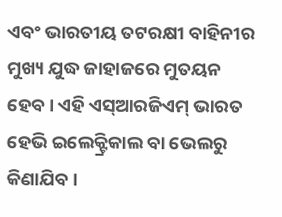ଏବଂ ଭାରତୀୟ ତଟରକ୍ଷୀ ବାହିନୀର ମୁଖ୍ୟ ଯୁଦ୍ଧ ଜାହାଜରେ ମୁତୟନ ହେବ । ଏହି ଏସ୍ଆରଜିଏମ୍ ଭାରତ ହେଭି ଇଲେକ୍ଟ୍ରିକାଲ ବା ଭେଲରୁ କିଣାଯିବ ।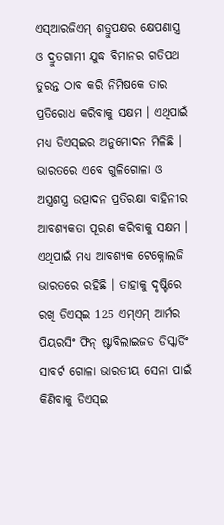ଏସ୍ଆରଜିଏମ୍ ଶତ୍ରୁପକ୍ଷର କ୍ଷେପଣାସ୍ତ୍ର ଓ ଦ୍ରୁତଗାମୀ ଯୁଦ୍ଧ ବିମାନର ଗତିପଥ ତୁରନ୍ତ ଠାବ କରି ନିମିଷକେ ତାର ପ୍ରତିରୋଧ କରିବାକୁ ସକ୍ଷମ । ଏଥିପାଇଁ ମଧ୍ୟ ଡିଏସ୍ଇର ଅନୁମୋଦନ ମିଳିଛି ।
ଭାରତରେ ଏବେ ଗୁଳିଗୋଳା ଓ ଅସ୍ତ୍ରଶସ୍ତ୍ର ଉତ୍ପାଦନ ପ୍ରତିରକ୍ଷା ବାହିନୀର ଆବଶ୍ୟକତା ପୂରଣ କରିବାକୁ ସକ୍ଷମ । ଏଥିପାଇଁ ମଧ୍ୟ ଆବଶ୍ୟକ ଟେକ୍ନୋଲଜି ଭାରତରେ ରହିଛି । ତାହାକୁ ଦୃଷ୍ଟିରେ ରଖି ଡିଏସ୍ଇ 125 ଏମ୍ଏମ୍ ଆର୍ମର ପିୟରସିଂ ଫିନ୍ ଷ୍ଟାବିଲାଇଜଡ ଡିସ୍କାର୍ଡିଂ ସାବର୍ଟ ଗୋଳା ଭାରତୀୟ ସେନା ପାଇଁ କିଣିବାକୁ ଡିଏସ୍ଇ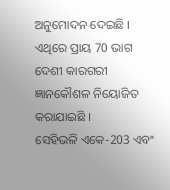ଅନୁମୋଦନ ଦେଇଛି । ଏଥିରେ ପ୍ରାୟ 70 ଭାଗ ଦେଶୀ କାରଗରୀ ଜ୍ଞାନକୌଶଳ ନିୟୋଜିତ କରାଯାଇଛି ।
ସେହିଭଳି ଏକେ-203 ଏବଂ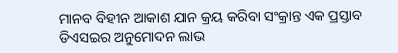ମାନବ ବିହୀନ ଆକାଶ ଯାନ କ୍ରୟ କରିବା ସଂକ୍ରାନ୍ତ ଏକ ପ୍ରସ୍ତାବ ଡିଏସଇର ଅନୁମୋଦନ ଲାଭ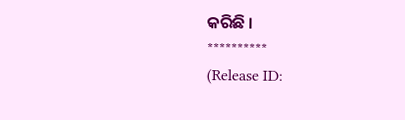କରିଛି ।
**********
(Release ID: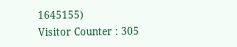1645155)
Visitor Counter : 305